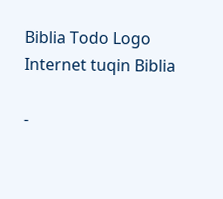Biblia Todo Logo
Internet tuqin Biblia

-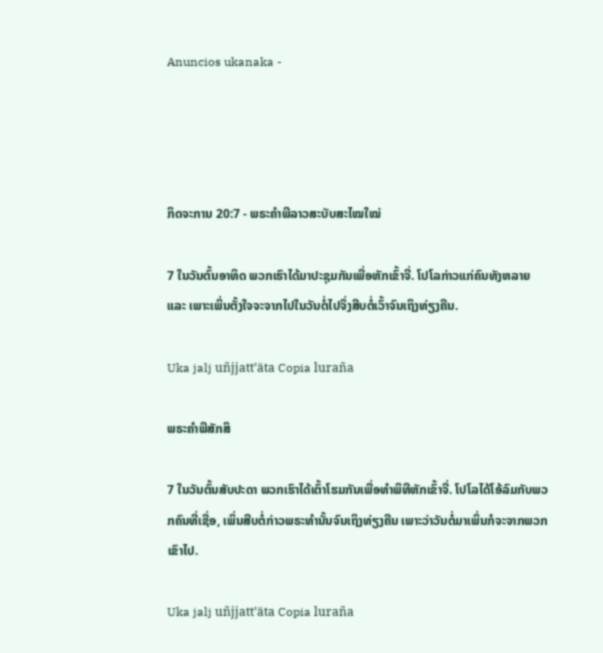Anuncios ukanaka -




ກິດຈະການ 20:7 - ພຣະຄຳພີລາວສະບັບສະໄໝໃໝ່

7 ໃນວັນຕົ້ນອາທິດ ພວກເຮົາໄດ້ມາປະຊຸມກັນເພື່ອຫັກເຂົ້າຈີ່. ໂປໂລກ່າວແກ່ຄົນທັງຫລາຍ ແລະ ເພາະເພິ່ນຕັ້ງໃຈຈະຈາກໄປໃນວັນຕໍ່ໄປຈຶ່ງສືບຕໍ່ເວົ້າຈົນເຖິງທ່ຽງຄືນ.

Uka jalj uñjjattʼäta Copia luraña

ພຣະຄຳພີສັກສິ

7 ໃນວັນຕົ້ນສັບປະດາ ພວກເຮົາໄດ້ເຕົ້າໂຮມກັນເພື່ອທຳພິທີຫັກເຂົ້າຈີ່. ໂປໂລໄດ້ໂອ້ລົມກັບພວກຄົນທີ່ເຊື່ອ, ເພິ່ນສືບຕໍ່ກ່າວພຣະທຳນັ້ນຈົນເຖິງທ່ຽງຄືນ ເພາະວ່າວັນຕໍ່ມາເພິ່ນກໍຈະຈາກພວກເຂົາໄປ.

Uka jalj uñjjattʼäta Copia luraña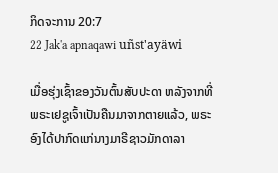ກິດຈະການ 20:7
22 Jak'a apnaqawi uñst'ayäwi

ເມື່ອຮຸ່ງເຊົ້າຂອງວັນຕົ້ນສັບປະດາ ຫລັງຈາກທີ່ພຣະເຢຊູເຈົ້າເປັນຄືນມາຈາກຕາຍແລ້ວ, ພຣະອົງໄດ້ປາກົດແກ່ນາງມາຣີຊາວມັກດາລາ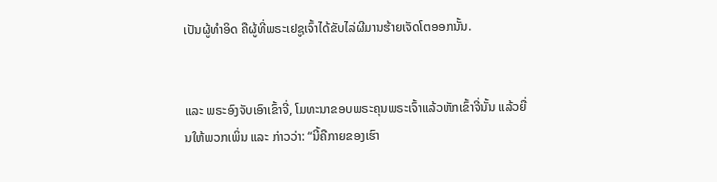ເປັນຜູ້ທຳອິດ ຄືຜູ້ທີ່ພຣະເຢຊູເຈົ້າໄດ້ຂັບໄລ່ຜີມານຮ້າຍເຈັດໂຕອອກນັ້ນ.


ແລະ ພຣະອົງຈັບເອົາເຂົ້າຈີ່, ໂມທະນາຂອບພຣະຄຸນພຣະເຈົ້າແລ້ວຫັກເຂົ້າຈີ່ນັ້ນ ແລ້ວຍື່ນໃຫ້ພວກເພິ່ນ ແລະ ກ່າວວ່າ: “ນີ້ຄືກາຍຂອງເຮົາ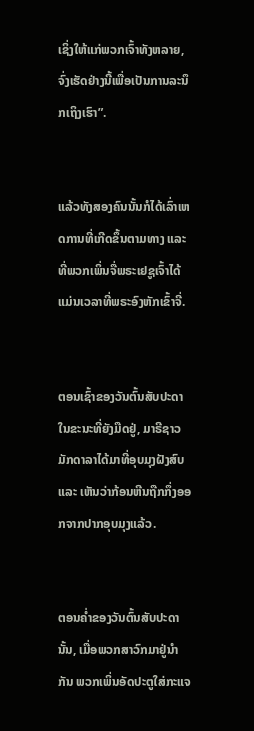ເຊິ່ງໃຫ້ແກ່ພວກເຈົ້າທັງຫລາຍ, ຈົ່ງເຮັດຢ່າງນີ້ເພື່ອເປັນການລະນຶກເຖິງເຮົາ”.


ແລ້ວທັງສອງຄົນນັ້ນກໍໄດ້ເລົ່າເຫດການທີ່ເກີດຂຶ້ນຕາມທາງ ແລະ ທີ່ພວກເພິ່ນຈື່ພຣະເຢຊູເຈົ້າໄດ້ແມ່ນເວລາທີ່ພຣະອົງຫັກເຂົ້າຈີ່.


ຕອນເຊົ້າຂອງວັນຕົ້ນສັບປະດາໃນຂະນະທີ່ຍັງມືດຢູ່, ມາຣີຊາວມັກດາລາໄດ້ມາທີ່ອຸບມຸງຝັງສົບ ແລະ ເຫັນວ່າກ້ອນຫີນຖືກກຶ່ງອອກຈາກປາກອຸບມຸງແລ້ວ.


ຕອນຄ່ຳຂອງວັນຕົ້ນສັບປະດານັ້ນ, ເມື່ອພວກສາວົກມາຢູ່ນຳກັນ ພວກເພິ່ນອັດປະຕູໃສ່ກະແຈ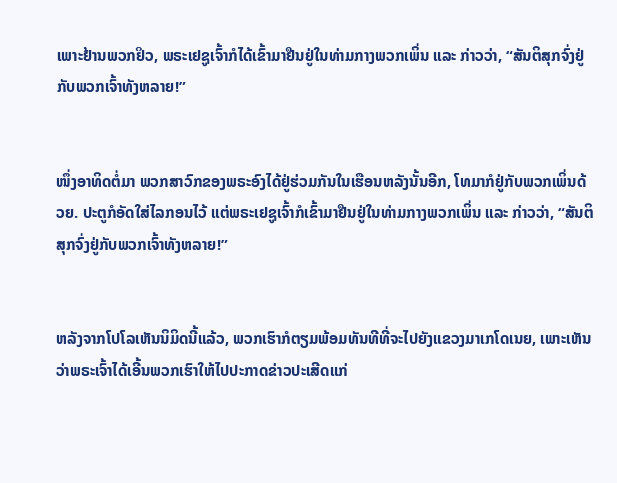ເພາະຢ້ານພວກຢິວ, ພຣະເຢຊູເຈົ້າກໍໄດ້ເຂົ້າມາຢືນຢູ່ໃນທ່າມກາງພວກເພິ່ນ ແລະ ກ່າວວ່າ, “ສັນຕິສຸກຈົ່ງຢູ່ກັບພວກເຈົ້າທັງຫລາຍ!”


ໜຶ່ງອາທິດຕໍ່ມາ ພວກສາວົກຂອງພຣະອົງໄດ້ຢູ່ຮ່ວມກັນໃນເຮືອນຫລັງນັ້ນອີກ, ໂທມາກໍຢູ່ກັບພວກເພິ່ນດ້ວຍ. ປະຕູກໍອັດໃສ່ໄລກອນໄວ້ ແຕ່ພຣະເຢຊູເຈົ້າກໍເຂົ້າມາຢືນຢູ່ໃນທ່າມກາງພວກເພິ່ນ ແລະ ກ່າວວ່າ, “ສັນຕິສຸກຈົ່ງຢູ່ກັບພວກເຈົ້າທັງຫລາຍ!”


ຫລັງຈາກໂປໂລເຫັນນິມິດນີ້ແລ້ວ, ພວກເຮົາກໍຕຽມພ້ອມທັນທີທີ່ຈະໄປຍັງແຂວງມາເກໂດເນຍ, ເພາະເຫັນວ່າພຣະເຈົ້າໄດ້ເອີ້ນພວກເຮົາໃຫ້ໄປປະກາດຂ່າວປະເສີດແກ່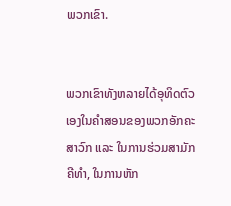ພວກເຂົາ.


ພວກເຂົາທັງຫລາຍໄດ້ອຸທິດຕົວເອງໃນຄຳສອນຂອງພວກອັກຄະສາວົກ ແລະ ໃນການຮ່ວມສາມັກຄີທຳ, ໃນການຫັກ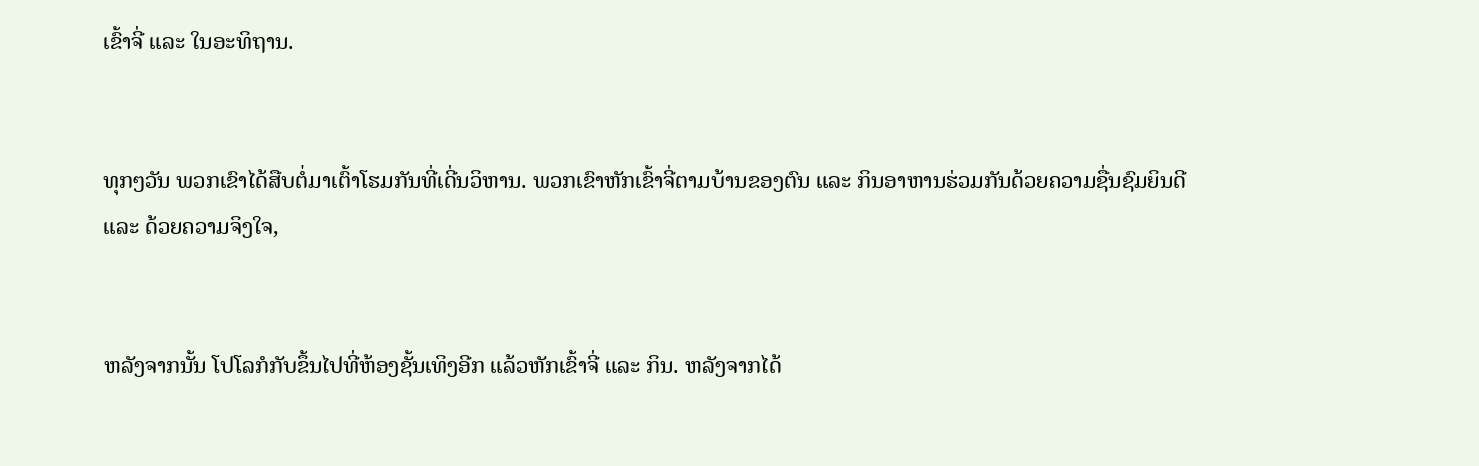ເຂົ້າຈີ່ ແລະ ໃນອະທິຖານ.


ທຸກໆວັນ ພວກເຂົາໄດ້ສືບຕໍ່ມາເຕົ້າໂຮມກັນທີ່ເດີ່ນວິຫານ. ພວກເຂົາຫັກເຂົ້າຈີ່ຕາມບ້ານຂອງຕົນ ແລະ ກິນອາຫານຮ່ວມກັນດ້ວຍຄວາມຊື່ນຊົມຍິນດີ ແລະ ດ້ວຍຄວາມຈິງໃຈ,


ຫລັງຈາກນັ້ນ ໂປໂລກໍກັບຂຶ້ນໄປທີ່ຫ້ອງຊັ້ນເທິງອີກ ແລ້ວຫັກເຂົ້າຈີ່ ແລະ ກິນ. ຫລັງຈາກໄດ້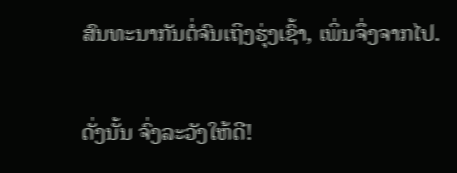ສົນທະນາກັນຕໍ່ຈົນເຖິງຮຸ່ງເຊົ້າ, ເພິ່ນຈຶ່ງຈາກໄປ.


ດັ່ງນັ້ນ ຈົ່ງລະວັງໃຫ້ດີ!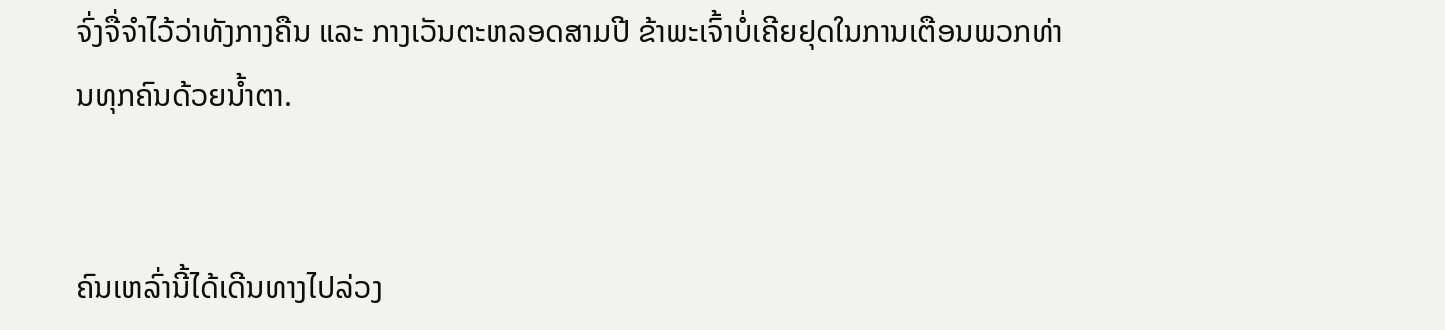ຈົ່ງຈື່ຈຳໄວ້ວ່າທັງກາງຄືນ ແລະ ກາງເວັນຕະຫລອດສາມປີ ຂ້າພະເຈົ້າບໍ່ເຄີຍຢຸດໃນການເຕືອນພວກທ່ານທຸກຄົນດ້ວຍນ້ຳຕາ.


ຄົນເຫລົ່ານີ້ໄດ້ເດີນທາງໄປລ່ວງ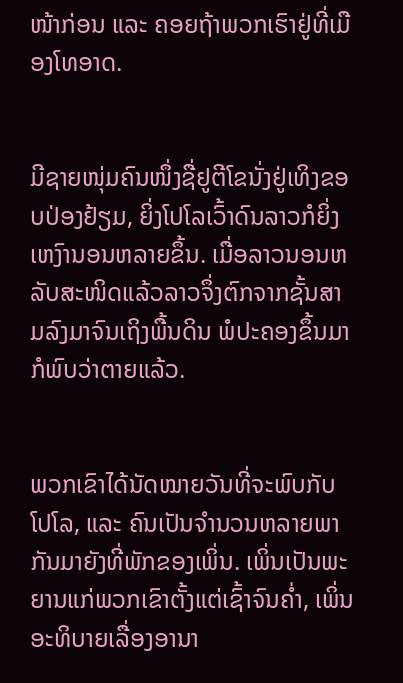ໜ້າກ່ອນ ແລະ ຄອຍຖ້າພວກເຮົາຢູ່ທີ່ເມືອງໂທອາດ.


ມີຊາຍໜຸ່ມຄົນໜຶ່ງຊື່ຢູຕີໂຂນັ່ງຢູ່ເທິງຂອບປ່ອງຢ້ຽມ, ຍິ່ງໂປໂລເວົ້າດົນລາວກໍຍິ່ງເຫງົານອນຫລາຍຂຶ້ນ. ເມື່ອລາວນອນຫລັບສະໜິດແລ້ວລາວຈຶ່ງຕົກຈາກຊັ້ນສາມລົງມາຈົນເຖິງພື້ນດິນ ພໍປະຄອງຂຶ້ນມາກໍພົບວ່າຕາຍແລ້ວ.


ພວກເຂົາໄດ້ນັດໝາຍວັນທີ່ຈະພົບກັບໂປໂລ, ແລະ ຄົນເປັນຈຳນວນຫລາຍພາກັນມາຍັງທີ່ພັກຂອງເພິ່ນ. ເພິ່ນເປັນພະຍານແກ່ພວກເຂົາຕັ້ງແຕ່ເຊົ້າຈົນຄ່ຳ, ເພິ່ນອະທິບາຍເລື່ອງອານາ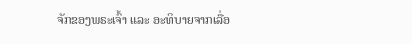ຈັກຂອງພຣະເຈົ້າ ແລະ ອະທິບາຍຈາກເລື່ອ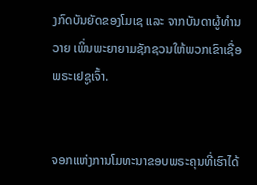ງກົດບັນຍັດຂອງໂມເຊ ແລະ ຈາກບັນດາຜູ້ທຳນວາຍ ເພິ່ນພະຍາຍາມຊັກຊວນໃຫ້ພວກເຂົາເຊື່ອພຣະເຢຊູເຈົ້າ.


ຈອກແຫ່ງການໂມທະນາຂອບພຣະຄຸນທີ່ເຮົາໄດ້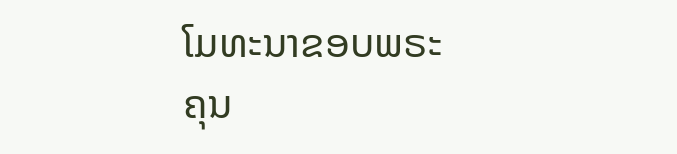ໂມທະນາຂອບພຣະຄຸນ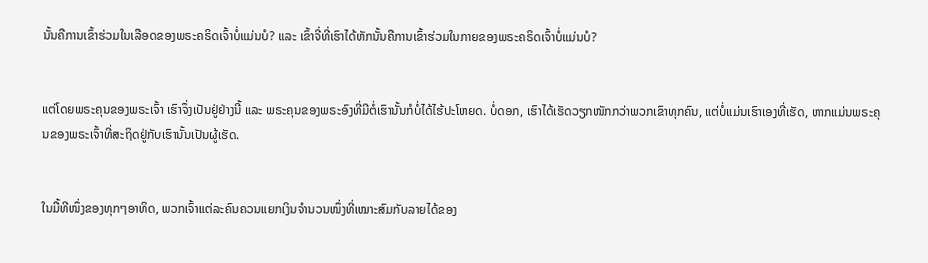ນັ້ນຄືການເຂົ້າຮ່ວມໃນເລືອດຂອງພຣະຄຣິດເຈົ້າບໍ່ແມ່ນບໍ? ແລະ ເຂົ້າຈີ່ທີ່ເຮົາໄດ້ຫັກນັ້ນຄືການເຂົ້າຮ່ວມໃນກາຍຂອງພຣະຄຣິດເຈົ້າບໍ່ແມ່ນບໍ?


ແຕ່ໂດຍພຣະຄຸນຂອງພຣະເຈົ້າ ເຮົາຈຶ່ງເປັນຢູ່ຢ່າງນີ້ ແລະ ພຣະຄຸນຂອງພຣະອົງທີ່ມີຕໍ່ເຮົານັ້ນກໍບໍ່ໄດ້ໄຮ້ປະໂຫຍດ. ບໍ່ດອກ, ເຮົາໄດ້ເຮັດວຽກໜັກກວ່າພວກເຂົາທຸກຄົນ, ແຕ່ບໍ່ແມ່ນເຮົາເອງທີ່ເຮັດ, ຫາກແມ່ນພຣະຄຸນຂອງພຣະເຈົ້າທີ່ສະຖິດຢູ່ກັບເຮົານັ້ນເປັນຜູ້ເຮັດ.


ໃນມື້ທີໜຶ່ງຂອງທຸກໆອາທິດ, ພວກເຈົ້າແຕ່ລະຄົນຄວນແຍກເງິນຈຳນວນໜຶ່ງທີ່ເໝາະສົມກັບລາຍໄດ້ຂອງ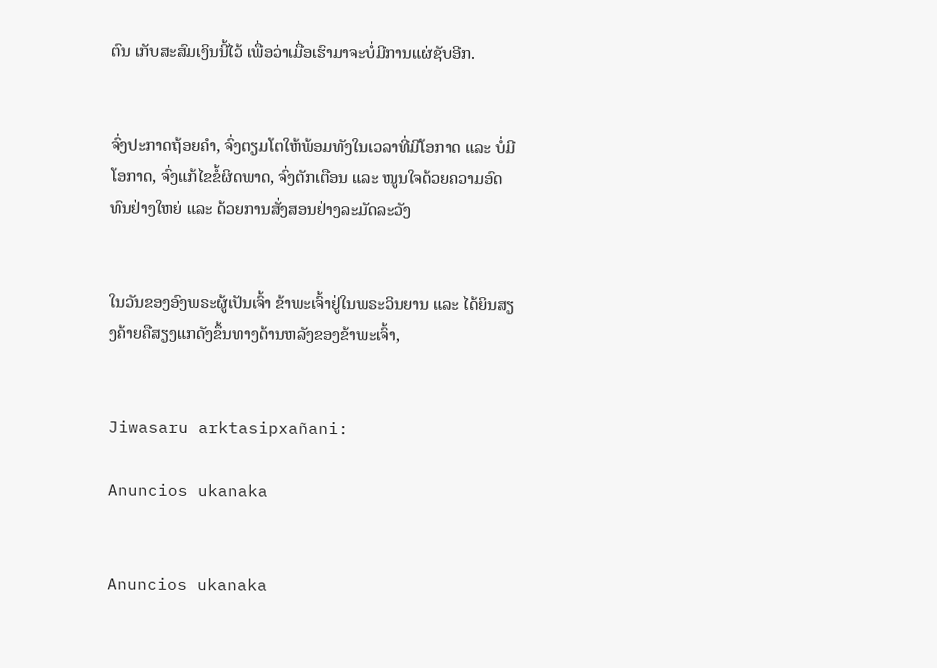ຕົນ ເກັບສະສົມເງິນນີ້ໄວ້ ເພື່ອວ່າເມື່ອເຮົາມາຈະບໍ່ມີການແຜ່ຊັບອີກ.


ຈົ່ງປະກາດຖ້ອຍຄຳ, ຈົ່ງຕຽມໂຕໃຫ້ພ້ອມທັງໃນເວລາທີ່ມີໂອກາດ ແລະ ບໍ່ມີໂອກາດ, ຈົ່ງແກ້ໄຂຂໍ້ຜິດພາດ, ຈົ່ງຕັກເຕືອນ ແລະ ໜູນໃຈດ້ວຍຄວາມອົດທົນຢ່າງໃຫຍ່ ແລະ ດ້ວຍການສັ່ງສອນຢ່າງລະມັດລະວັງ


ໃນວັນຂອງອົງພຣະຜູ້ເປັນເຈົ້າ ຂ້າພະເຈົ້າຢູ່ໃນພຣະວິນຍານ ແລະ ໄດ້ຍິນສຽງຄ້າຍຄືສຽງແກດັງຂຶ້ນທາງດ້ານຫລັງຂອງຂ້າພະເຈົ້າ,


Jiwasaru arktasipxañani:

Anuncios ukanaka


Anuncios ukanaka